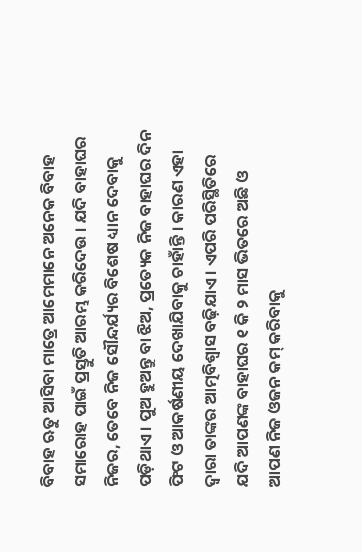ବିବାହ ଋତୁ ଆସିବା ମାତ୍ରେ ଆମେମାନେ ଅନେକ ବିବାହ ସମାରୋହ ପାଇଁ ପ୍ରସ୍ତୁତି ଆରମ୍ଭ କରିଦେଉ । ଯଦି ବାହାଘର ନିଜର, ତେବେ ନିଜ ସୌନ୍ଦର୍ଯ୍ୟର ବିଶେଷ ଧ୍ୟାନ ଦେବାକୁ ପଡ଼ିଥାଏ । ପୁଅ ହୁଅନ୍ତୁ ବା ଝିଅ, ପ୍ରତ୍ୟେକ ନିଜ ବାହାଘର ଦିନ ଫିଟ ଓ ଆକର୍ଷଣୀୟ ଦେଖାଯିବାକୁ ଚାହାଁନ୍ତି । କାରଣ ଏହା ଦ୍ୱାରା ତାଙ୍କର ଆତ୍ମବିଶ୍ୱାସ ବଢ଼ିଯାଏ । ଏପରି ପରିସ୍ଥିତିରେ ଯଦି ଆପଣଙ୍କ ବାହାଘର ୧ କି ୨ ମାସ ଭିତରେ ଅଛି ଓ ଆପଣ ନିଜ ଓଜନ କମ୍ କରିବାକୁ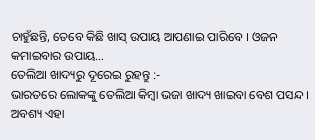ଚାହୁଁଛନ୍ତି, ତେବେ କିଛି ଖାସ୍ ଉପାୟ ଆପଣାଇ ପାରିବେ । ଓଜନ କମାଇବାର ଉପାୟ…
ତେଲିଆ ଖାଦ୍ୟରୁ ଦୂରେଇ ରୁହନ୍ତୁ :-
ଭାରତରେ ଲୋକଙ୍କୁ ତେଲିଆ କିମ୍ବା ଭଜା ଖାଦ୍ୟ ଖାଇବା ବେଶ ପସନ୍ଦ । ଅବଶ୍ୟ ଏହା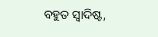ବହୁତ ସ୍ୱାଦିଷ୍ଟ,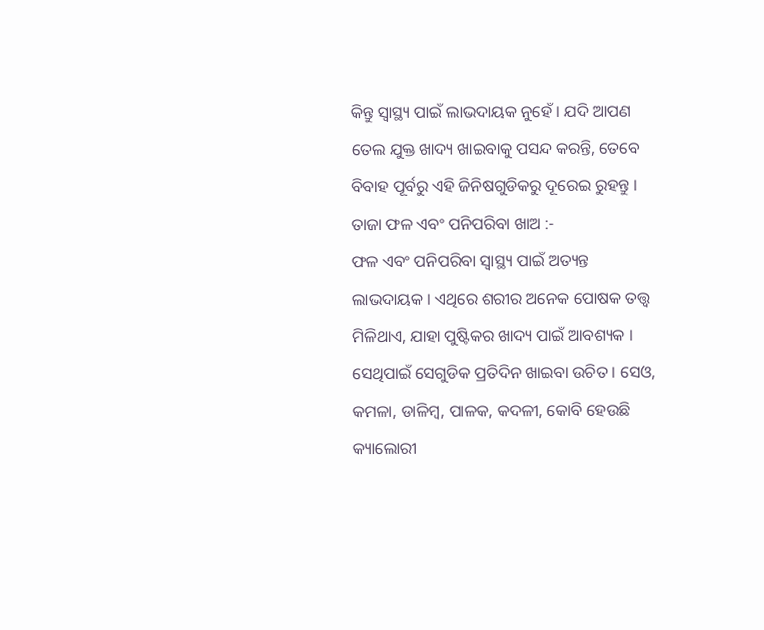କିନ୍ତୁ ସ୍ୱାସ୍ଥ୍ୟ ପାଇଁ ଲାଭଦାୟକ ନୁହେଁ । ଯଦି ଆପଣ ତେଲ ଯୁକ୍ତ ଖାଦ୍ୟ ଖାଇବାକୁ ପସନ୍ଦ କରନ୍ତି, ତେବେ ବିବାହ ପୂର୍ବରୁ ଏହି ଜିନିଷଗୁଡିକରୁ ଦୂରେଇ ରୁହନ୍ତୁ ।
ତାଜା ଫଳ ଏବଂ ପନିପରିବା ଖାଅ :-
ଫଳ ଏବଂ ପନିପରିବା ସ୍ୱାସ୍ଥ୍ୟ ପାଇଁ ଅତ୍ୟନ୍ତ ଲାଭଦାୟକ । ଏଥିରେ ଶରୀର ଅନେକ ପୋଷକ ତତ୍ତ୍ୱ ମିଳିଥାଏ, ଯାହା ପୁଷ୍ଟିକର ଖାଦ୍ୟ ପାଇଁ ଆବଶ୍ୟକ । ସେଥିପାଇଁ ସେଗୁଡିକ ପ୍ରତିଦିନ ଖାଇବା ଉଚିତ । ସେଓ, କମଳା, ଡାଳିମ୍ବ, ପାଳକ, କଦଳୀ, କୋବି ହେଉଛି କ୍ୟାଲୋରୀ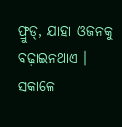ଫ୍ରୁଡ୍, ଯାହା ଓଜନକୁ ବଢ଼ାଇନଥାଏ ।
ସକାଳେ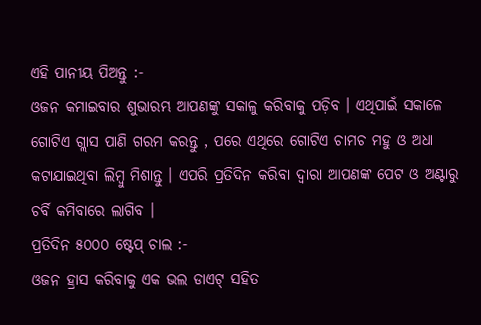ଏହି ପାନୀୟ ପିଅନ୍ତୁ :-
ଓଜନ କମାଇବାର ଶୁଭାରମ୍ଭ ଆପଣଙ୍କୁ ସକାଳୁ କରିବାକୁ ପଡ଼ିବ । ଏଥିପାଇଁ ସକାଳେ ଗୋଟିଏ ଗ୍ଲାସ ପାଣି ଗରମ କରନ୍ତୁ , ପରେ ଏଥିରେ ଗୋଟିଏ ଚାମଚ ମହୁ ଓ ଅଧା କଟାଯାଇଥିବା ଲିମ୍ବୁ ମିଶାନ୍ତୁ । ଏପରି ପ୍ରତିଦିନ କରିବା ଦ୍ୱାରା ଆପଣଙ୍କ ପେଟ ଓ ଅଣ୍ଟାରୁ ଚର୍ବି କମିବାରେ ଲାଗିବ ।
ପ୍ରତିଦିନ ୫୦୦୦ ଷ୍ଟେପ୍ ଚାଲ :-
ଓଜନ ହ୍ରାସ କରିବାକୁ ଏକ ଭଲ ଡାଏଟ୍ ସହିତ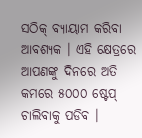ସଠିକ୍ ବ୍ୟାୟାମ କରିବା ଆବଶ୍ୟକ । ଏହି କ୍ଷେତ୍ରରେ ଆପଣଙ୍କୁ ଦିନରେ ଅତି କମରେ ୫୦୦୦ ଷ୍ଟେପ୍ ଚାଲିବାକୁ ପଡିବ ।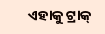ଏହାକୁ ଟ୍ରାକ୍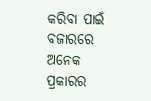କରିବା ପାଇଁ ବଜାରରେ ଅନେକ ପ୍ରକାରର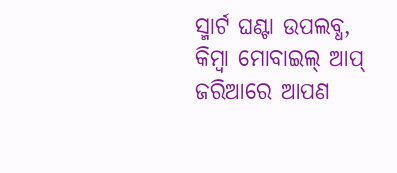ସ୍ମାର୍ଟ ଘଣ୍ଟା ଉପଲବ୍ଧ, କିମ୍ବା ମୋବାଇଲ୍ ଆପ୍ ଜରିଆରେ ଆପଣ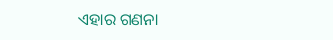ଏହାର ଗଣନା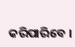କରିପାରିବେ ।